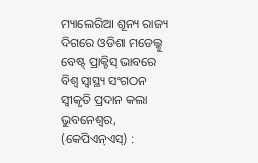ମ୍ୟାଲେରିଆ ଶୂନ୍ୟ ରାଜ୍ୟ ଦିଗରେ ଓଡିଶା ମଡେଲ୍କୁ ବେଷ୍ଟ୍ ପ୍ରାକ୍ଟିସ୍ ଭାବରେ ବିଶ୍ୱ ସ୍ୱାସ୍ଥ୍ୟ ସଂଗଠନ ସ୍ୱୀକୃତି ପ୍ରଦାନ କଲା
ଭୁବନେଶ୍ୱର, (କେପିଏନ୍ଏସ୍) :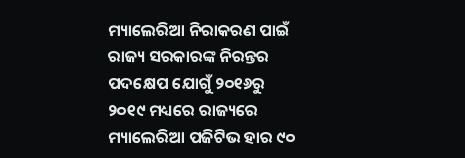ମ୍ୟାଲେରିଆ ନିରାକରଣ ପାଇଁ ରାଜ୍ୟ ସରକାରଙ୍କ ନିରନ୍ତର ପଦକ୍ଷେପ ଯୋଗୁଁ ୨୦୧୬ରୁ ୨୦୧୯ ମଧ୍ୟରେ ରାଜ୍ୟରେ ମ୍ୟାଲେରିଆ ପଜିଟିଭ ହାର ୯୦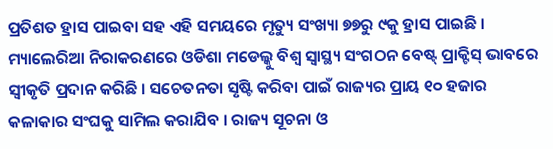ପ୍ରତିଶତ ହ୍ରାସ ପାଇବା ସହ ଏହି ସମୟରେ ମୃତ୍ୟୁ ସଂଖ୍ୟା ୭୭ରୁ ୯କୁ ହ୍ରାସ ପାଇଛି । ମ୍ୟାଲେରିଆ ନିରାକରଣରେ ଓଡିଶା ମଡେଲ୍କୁ ବିଶ୍ୱ ସ୍ୱାସ୍ଥ୍ୟ ସଂଗଠନ ବେଷ୍ଟ୍ ପ୍ରାକ୍ଟିସ୍ ଭାବରେ ସ୍ୱୀକୃତି ପ୍ରଦାନ କରିଛି । ସଚେତନତା ସୃଷ୍ଟି କରିବା ପାଇଁ ରାଜ୍ୟର ପ୍ରାୟ ୧୦ ହଜାର କଳାକାର ସଂଘକୁ ସାମିଲ କରାଯିବ । ରାଜ୍ୟ ସୂଚନା ଓ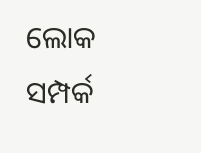ଲୋକ ସମ୍ପର୍କ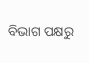ବିଭାଗ ପକ୍ଷରୁ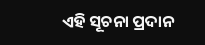ଏହି ସୂଚନା ପ୍ରଦାନ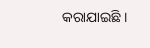କରାଯାଇଛି ।